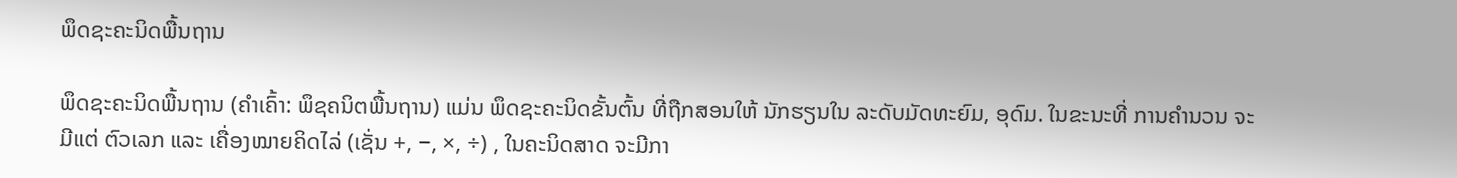ພຶດຊະຄະນິດພື້ນຖານ

ພຶດຊະຄະນິດພື້ນຖານ (ຄຳເຄົ້າ: ພຶຊຄນິຕພື້ນຖານ) ແມ່ນ ພຶດຊະຄະນິດຂັ້ນຕົ້ນ ທີ່ຖືກສອນໃຫ້ ນັກຮຽນໃນ ລະດັບມັດທະຍົມ, ອຸດົມ. ໃນຂະນະທີ່ ການຄຳນວນ ຈະມີແຕ່ ຕົວເລກ ແລະ ເຄື່ອງໝາຍຄິດໄລ່ (ເຊັ່ນ +, −, ×, ÷) , ໃນຄະນິດສາດ ຈະມີກາ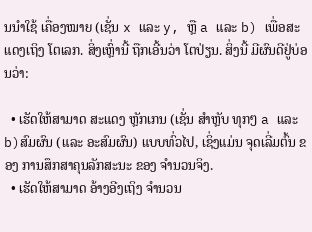ນນຳໃຊ້ ເຄື່ອງໝາຍ (ເຊັ່ນ x ແລະ y, ຫຼື a ແລະ b) ເພື່ອສະແດງເຖິງ ໂຕເລກ. ສິ່ງເຫຼົ່ານີ້ ຖືກເອີ້ນວ່າ ໂຕປ່ຽນ. ສິ່ງນີ້ ມີຜົນດີຢູ່ບ່ອນວ່າ:

  • ເຮັດໃຫ້ສາມາດ ສະແດງ ຫຼັກເກນ (ເຊັ່ນ ສຳຫຼັບ ທຸກໆ a ແລະ b)ສົມຜົນ (ແລະ ອະສົມຜົນ) ແບບທົ່ວໄປ, ເຊິ່ງແມ່ນ ຈຸດເລີ່ມຕົ້ນ ຂອງ ການສຶກສາຄຸນລັກສະນະ ຂອງ ຈຳນວນຈິງ.
  • ເຮັດໃຫ້ສາມາດ ອ້າງອີງເຖິງ ຈຳນວນ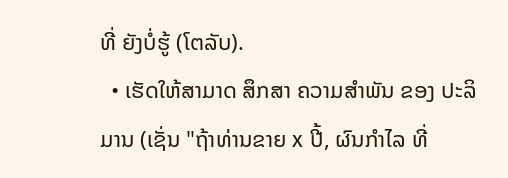ທີ່ ຍັງບໍ່ຮູ້ (ໂຕລັບ).
  • ເຮັດໃຫ້ສາມາດ ສຶກສາ ຄວາມສຳພັນ ຂອງ ປະລິມານ (ເຊັ່ນ "ຖ້າທ່ານຂາຍ x ປີ້, ຜົນກຳໄລ ທີ່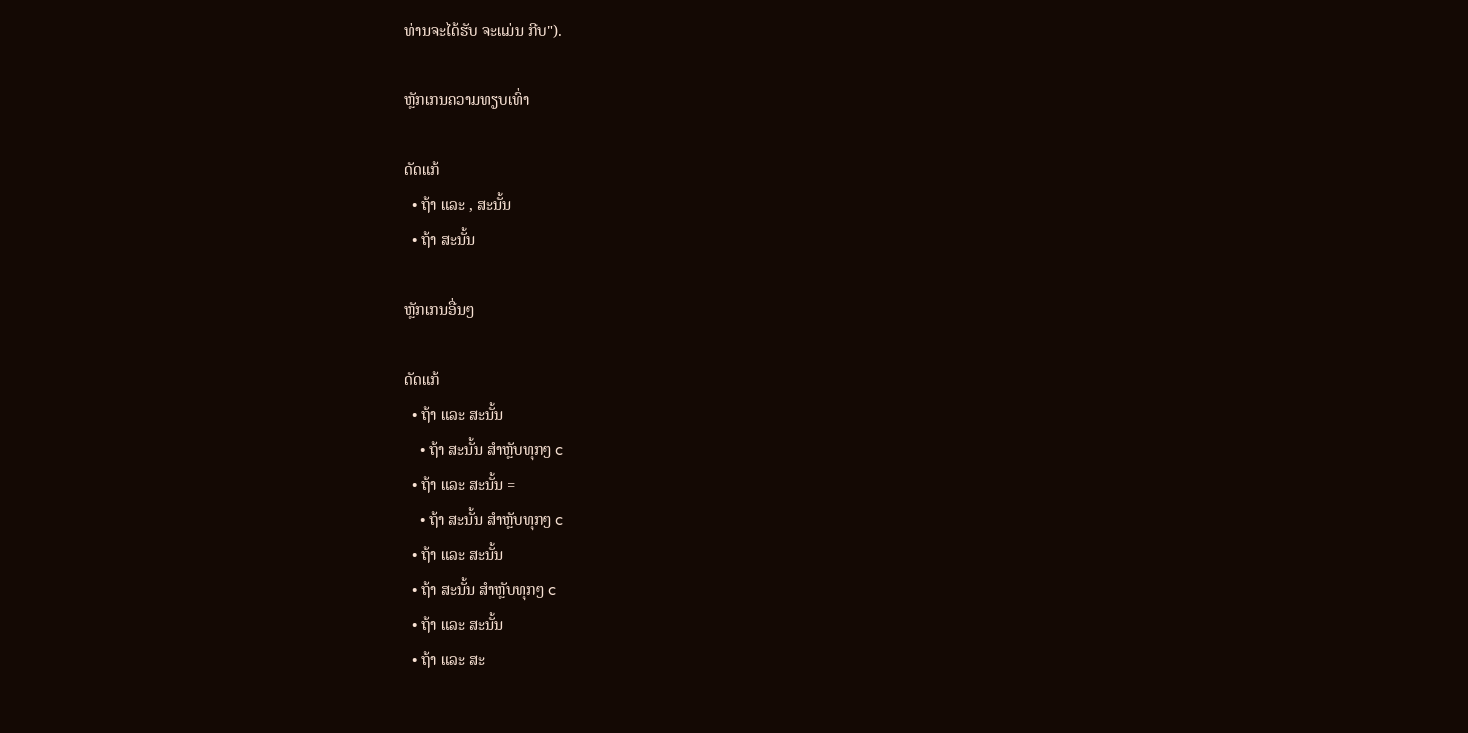ທ່ານຈະໄດ້ຮັບ ຈະແມ່ນ ກີບ").

ຫຼັກເກນຄວາມທຽບເທົ່າ

ດັດແກ້
  • ຖ້າ ແລະ , ສະນັ້ນ
  • ຖ້າ ສະນັ້ນ

ຫຼັກເກນອື່ນໆ

ດັດແກ້
  • ຖ້າ ແລະ ສະນັ້ນ
    • ຖ້າ ສະນັ້ນ ສຳຫຼັບທຸກໆ c
  • ຖ້າ ແລະ ສະນັ້ນ =
    • ຖ້າ ສະນັ້ນ ສຳຫຼັບທຸກໆ c
  • ຖ້າ ແລະ ສະນັ້ນ
  • ຖ້າ ສະນັ້ນ ສຳຫຼັບທຸກໆ c
  • ຖ້າ ແລະ ສະນັ້ນ
  • ຖ້າ ແລະ ສະ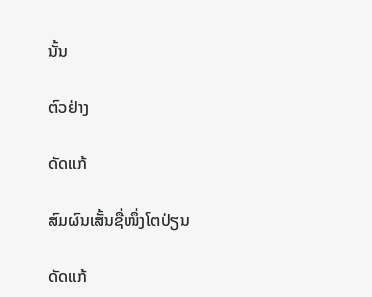ນັ້ນ

ຕົວຢ່າງ

ດັດແກ້

ສົມຜົນເສັ້ນຊື່ໜຶ່ງໂຕປ່ຽນ

ດັດແກ້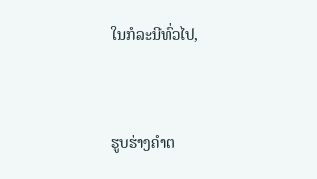ໃນກໍລະນີທົ່ວໄປ,



ຮູບຮ່າງຄຳຕ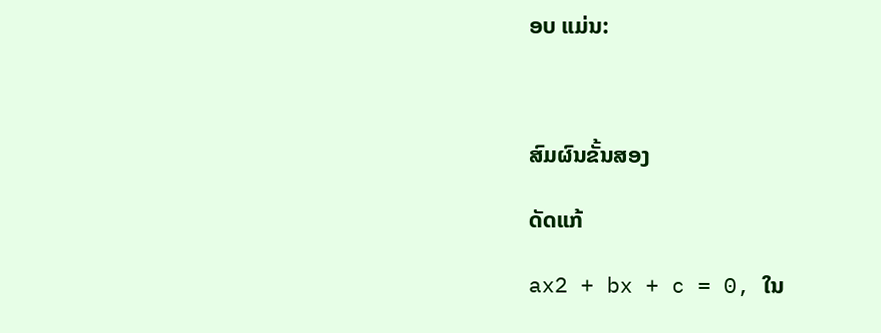ອບ ແມ່ນ:



ສົມຜົນຂັ້ນສອງ

ດັດແກ້

ax2 + bx + c = 0, ໃນ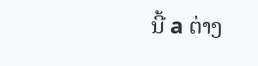ນີ້ a ຕ່າງ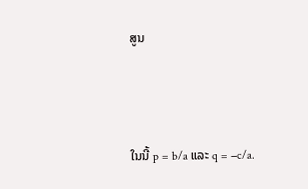ສູນ



ໃນນີ້ p = b/a ແລະ q = −c/a.